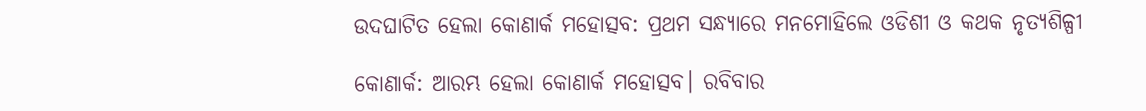ଉଦଘାଟିତ ହେଲା କୋଣାର୍କ ମହୋତ୍ସବ: ପ୍ରଥମ ସନ୍ଧ୍ୟାରେ ମନମୋହିଲେ ଓଡିଶୀ ଓ କଥକ ନୃତ୍ୟଶିଳ୍ପୀ

କୋଣାର୍କ: ଆରମ୍ଭ ହେଲା କୋଣାର୍କ ମହୋତ୍ସବ। ରବିବାର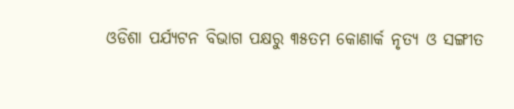ଓଡିଶା ପର୍ଯ୍ୟଟନ ବିଭାଗ ପକ୍ଷରୁ ୩୫ତମ କୋଣାର୍କ ନୃତ୍ୟ ଓ ସଙ୍ଗୀତ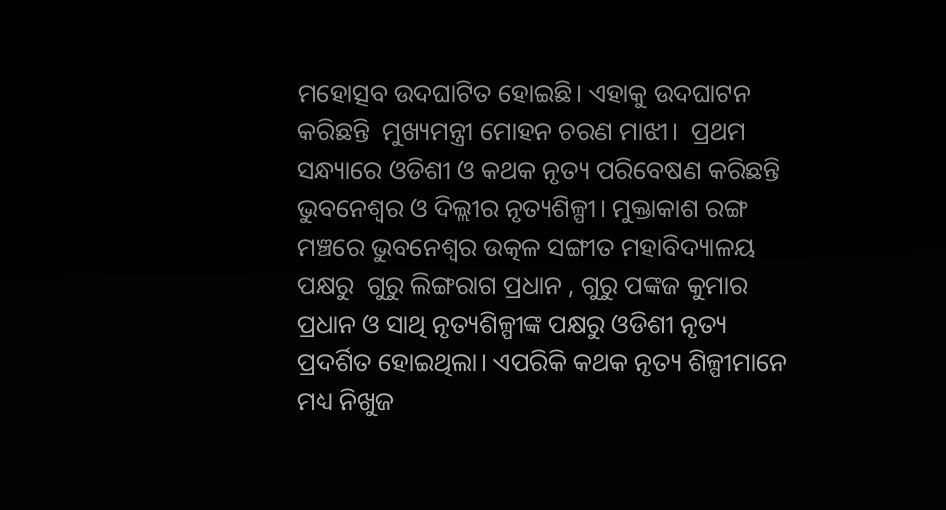ମହୋତ୍ସବ ଉଦଘାଟିତ ହୋଇଛି। ଏହାକୁ ଉଦଘାଟନ କରିଛନ୍ତି  ମୁଖ୍ୟମନ୍ତ୍ରୀ ମୋହନ ଚରଣ ମାଝୀ।  ପ୍ରଥମ ସନ୍ଧ୍ୟାରେ ଓଡିଶୀ ଓ କଥକ ନୃତ୍ୟ ପରିବେଷଣ କରିଛନ୍ତି ଭୁବନେଶ୍ଵର ଓ ଦିଲ୍ଲୀର ନୃତ୍ୟଶିଳ୍ପୀ। ମୁକ୍ତାକାଶ ରଙ୍ଗ ମଞ୍ଚରେ ଭୁବନେଶ୍ଵର ଉତ୍କଳ ସଙ୍ଗୀତ ମହାବିଦ୍ୟାଳୟ ପକ୍ଷରୁ  ଗୁରୁ ଲିଙ୍ଗରାଗ ପ୍ରଧାନ , ଗୁରୁ ପଙ୍କଜ କୁମାର ପ୍ରଧାନ ଓ ସାଥି ନୃତ୍ୟଶିଳ୍ପୀଙ୍କ ପକ୍ଷରୁ ଓଡିଶୀ ନୃତ୍ୟ ପ୍ରଦର୍ଶିତ ହୋଇଥିଲା। ଏପରିକି କଥକ ନୃତ୍ୟ ଶିଳ୍ପୀମାନେ ମଧ୍ୟ ନିଖୁଜ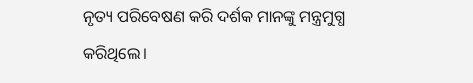ନୃତ୍ୟ ପରିବେଷଣ କରି ଦର୍ଶକ ମାନଙ୍କୁ ମନ୍ତ୍ରମୁଗ୍ଧ କରିଥିଲେ।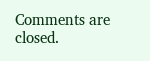Comments are closed.